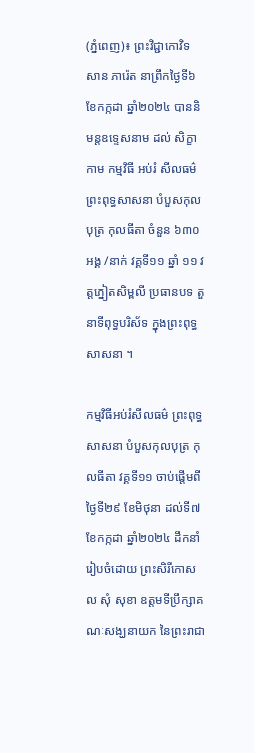(ភ្នំពេញ)៖ ព្រះវិជ្ជាកោវិទ សាន ភារ៉េត នាព្រឹកថ្ងៃទី៦ ខែកក្កដា ឆ្នាំ២០២៤ បាននិមន្តឧទ្ទេសនាម ដល់ សិក្ខា កាម កម្មវិធី អប់រំ សីលធម៌ ព្រះពុទ្ធសាសនា បំបួសកុលបុត្រ កុលធីតា ចំនួន ៦៣០ អង្គ /នាក់ វគ្គទី១១ ឆ្នាំ ១១ វត្តភ្នៀតសិម្ពលី ប្រធានបទ តួនាទីពុទ្ធបរិស័ទ ក្នុងព្រះពុទ្ធសាសនា ។

កម្មវិធីអប់រំសីលធម៌ ព្រះពុទ្ធសាសនា បំបួសកុលបុត្រ កុលធីតា វគ្គទី១១ ចាប់ផ្តើមពីថ្ងៃទី២៩ ខែមិថុនា ដល់ទី៧ ខែកក្កដា ឆ្នាំ២០២៤ ដឹកនាំរៀបចំដោយ ព្រះសិរីកោសល សុំ សុខា ឧត្តមទីប្រឹក្សាគណៈសង្ឃនាយក នៃព្រះរាជា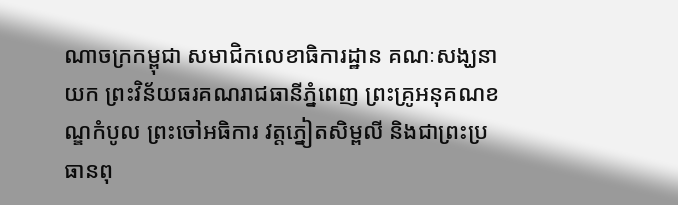ណាចក្រកម្ពុជា សមាជិកលេខាធិការដ្ឋាន គណៈសង្ឃនាយក ព្រះវិន័យធរគណរាជធានីភ្នំពេញ ព្រះគ្រូអនុគណខណ្ឌកំបូល ព្រះចៅអធិការ វត្តភ្នៀតសិម្ពលី និងជាព្រះប្រធានពុ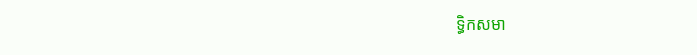ទ្ធិកសមា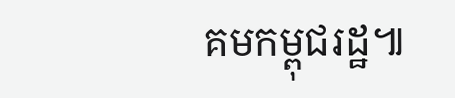គមកម្ពុជរដ្ឋ៕